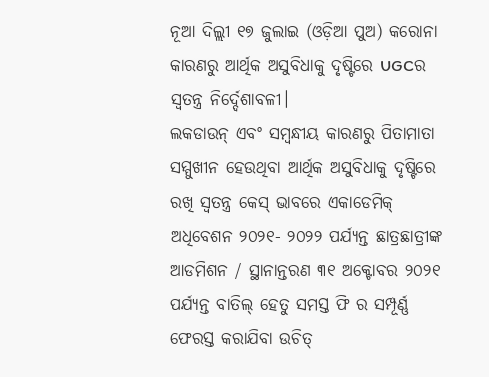ନୂଆ ଦିଲ୍ଲୀ ୧୭ ଜୁଲାଇ (ଓଡ଼ିଆ ପୁଅ) କରୋନା କାରଣରୁ ଆର୍ଥିକ ଅସୁବିଧାକୁ ଦୃଷ୍ଟିରେ UGCର ସ୍ୱତନ୍ତ୍ର ନିର୍ଦ୍ଦେଶାବଳୀ।
ଲକଡାଉନ୍ ଏବଂ ସମ୍ବନ୍ଧୀୟ କାରଣରୁ ପିତାମାତା ସମ୍ମୁଖୀନ ହେଉଥିବା ଆର୍ଥିକ ଅସୁବିଧାକୁ ଦୃଷ୍ଟିରେ ରଖି ସ୍ୱତନ୍ତ୍ର କେସ୍ ଭାବରେ ଏକାଡେମିକ୍ ଅଧିବେଶନ ୨୦୨୧- ୨୦୨୨ ପର୍ଯ୍ୟନ୍ତ ଛାତ୍ରଛାତ୍ରୀଙ୍କ ଆଡମିଶନ / ସ୍ଥାନାନ୍ତରଣ ୩୧ ଅକ୍ଟୋବର ୨୦୨୧ ପର୍ଯ୍ୟନ୍ତ ବାତିଲ୍ ହେତୁ ସମସ୍ତ ଫି ର ସମ୍ପୂର୍ଣ୍ଣ ଫେରସ୍ତ କରାଯିବା ଉଚିତ୍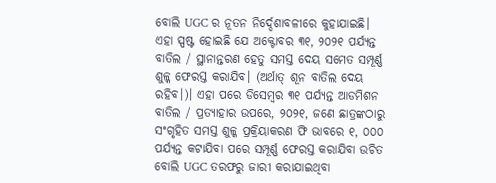ବୋଲି UGC ର ନୂତନ ନିର୍ଦ୍ଦେଶାବଳୀରେ କୁହାଯାଇଛି। ଏହା ସ୍ପଷ୍ଟ ହୋଇଛି ଯେ ଅକ୍ଟୋବର ୩୧, ୨୦୨୧ ପର୍ଯ୍ୟନ୍ତ ବାତିଲ / ସ୍ଥାନାନ୍ତରଣ ହେତୁ ସମସ୍ତ ଦେୟ ସମେତ ସମ୍ପୂର୍ଣ୍ଣ ଶୁଳ୍କ ଫେରସ୍ତ କରାଯିବ। (ଅର୍ଥାତ୍ ଶୂନ ବାତିଲ ଦେୟ ରହିବ।)। ଏହା ପରେ ଡିସେମ୍ବର ୩୧ ପର୍ଯ୍ୟନ୍ତ ଆଡମିଶନ ବାତିଲ / ପ୍ରତ୍ୟାହାର ଉପରେ, ୨୦୨୧, ଜଣେ ଛାତ୍ରଙ୍କଠାରୁ ସଂଗୃହିତ ସମସ୍ତ ଶୁଳ୍କ ପ୍ରକ୍ରିୟାକରଣ ଫି ଭାବରେ ୧, ୦୦୦ ପର୍ଯ୍ୟନ୍ତ କଟାଯିବା ପରେ ସମ୍ପୂର୍ଣ୍ଣ ଫେରସ୍ତ କରାଯିବା ଉଚିତ ବୋଲି UGC ତରଫରୁ ଜାରୀ କରାଯାଇଥିବା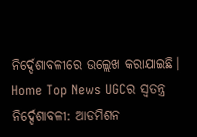ନିର୍ଦ୍ଦେଶାବଳୀରେ ଉଲ୍ଲେଖ କରାଯାଇଛି।
Home Top News UGCର ସ୍ୱତନ୍ତ୍ର ନିର୍ଦ୍ଦେଶାବଳୀ: ଆଡମିଶନ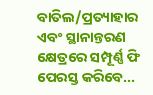ବାତିଲ/ପ୍ରତ୍ୟାହାର ଏବଂ ସ୍ଥାନାନ୍ତରଣ କ୍ଷେତ୍ରରେ ସମ୍ପୂର୍ଣ୍ଣ ଫି ପେରସ୍ତ କରିବେ...